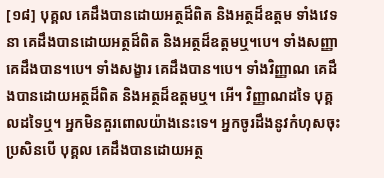[១៨] បុគ្គល គេដឹងបានដោយអត្ថដ៏ពិត និងអត្ថដ៏ឧត្តម ទាំងវេទនា គេដឹងបានដោយអត្ថដ៏ពិត និងអត្ថដ៏ឧត្តមឬ។បេ។ ទាំងសញ្ញា គេដឹងបាន។បេ។ ទាំងសង្ខារ គេដឹងបាន។បេ។ ទាំងវិញ្ញាណ គេដឹងបានដោយអត្ថដ៏ពិត និងអត្ថដ៏ឧត្តមឬ។ អើ។ វិញ្ញាណដទៃ បុគ្គលដទៃឬ។ អ្នកមិនគួរពោលយ៉ាងនេះទេ។ អ្នកចូរដឹងនូវកំហុសចុះ ប្រសិនបើ បុគ្គល គេដឹងបានដោយអត្ថ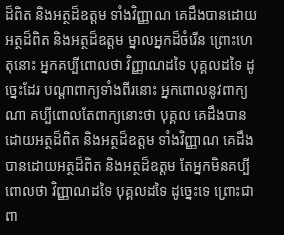ដ៏ពិត និងអត្ថដ៏ឧត្តម ទាំងវិញ្ញាណ គេដឹងបានដោយអត្ថដ៏ពិត និងអត្ថដ៏ឧត្តម ម្នាលអ្នកដ៏ចំរើន ព្រោះហេតុនោះ អ្នកគប្បីពោលថា វិញ្ញាណដទៃ បុគ្គលដទៃ ដូច្នេះដែរ បណ្តាពាក្យទាំងពីរនោះ អ្នកពោលនូវពាក្យណា គប្បីពោលតែពាក្យនោះថា បុគ្គល គេដឹងបានដោយអត្ថដ៏ពិត និងអត្ថដ៏ឧត្តម ទាំងវិញ្ញាណ គេដឹងបានដោយអត្ថដ៏ពិត និងអត្ថដ៏ឧត្តម តែអ្នកមិនគប្បីពោលថា វិញ្ញាណដទៃ បុគ្គលដទៃ ដូច្នេះទេ ព្រោះជាពា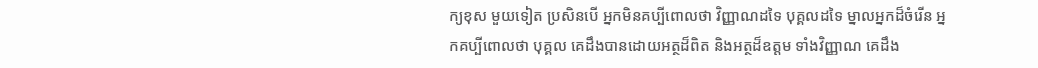ក្យខុស មួយទៀត ប្រសិនបើ អ្នកមិនគប្បីពោលថា វិញ្ញាណដទៃ បុគ្គលដទៃ ម្នាលអ្នកដ៏ចំរើន អ្នកគប្បីពោលថា បុគ្គល គេដឹងបានដោយអត្ថដ៏ពិត និងអត្ថដ៏ឧត្តម ទាំងវិញ្ញាណ គេដឹង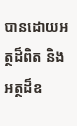បានដោយអត្ថដ៏ពិត និងអត្ថដ៏ឧ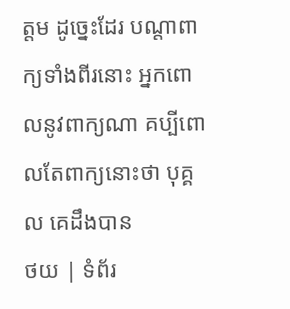ត្តម ដូច្នេះដែរ បណ្តាពាក្យទាំងពីរនោះ អ្នកពោលនូវពាក្យណា គប្បីពោលតែពាក្យនោះថា បុគ្គល គេដឹងបាន
ថយ | ទំព័រ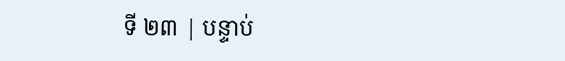ទី ២៣ | បន្ទាប់